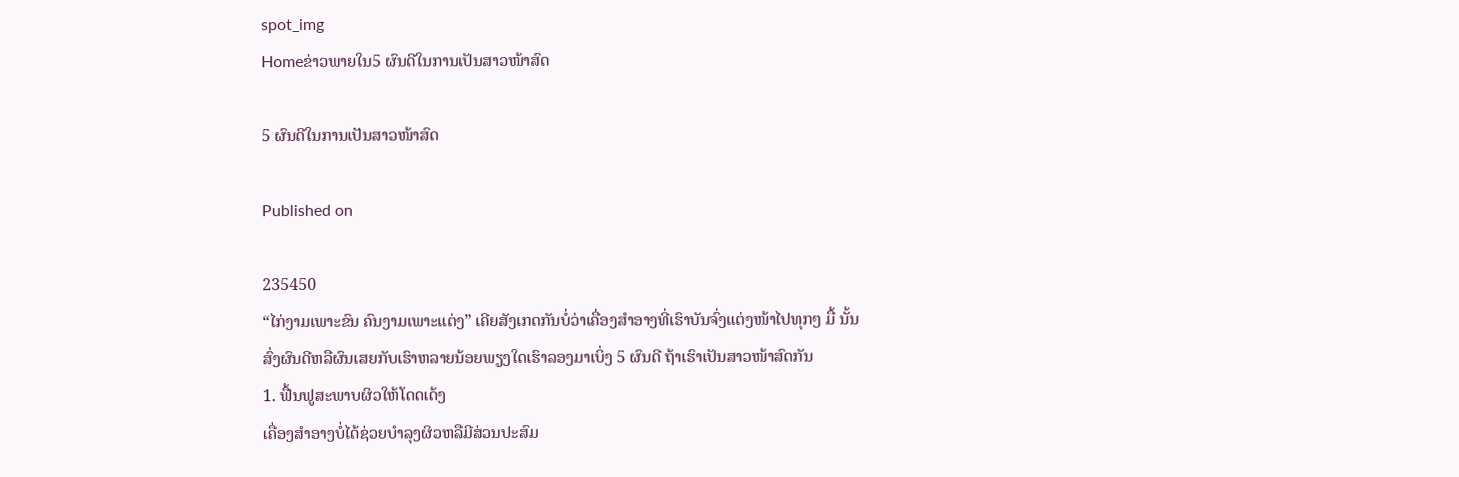spot_img
Homeຂ່າວພາຍໃນ5 ຜົນດີໃນການເປັນສາວໜ້າສົດ

5 ຜົນດີໃນການເປັນສາວໜ້າສົດ

Published on

235450
“ໄກ່ງາມເພາະຂົນ ຄົນງາມເພາະແຕ່ງ” ເຄີຍສັງເກດກັນບໍ່ວ່າເຄື່ອງສຳອາງທີ່ເຮົາບັນຈົ່ງແຕ່ງໜ້າໄປທຸກໆ ມື້ ນັ້ນສົ່ງຜົນດີຫລືຜົນເສຍກັບເຮົາຫລາຍນ້ອຍພຽງໃດເຮົາລອງມາເບິ່ງ 5 ຜົນດີ ຖ້າເຮົາເປັນສາວໜ້າສົດກັນ
1. ຟື້ນຟູສະພາບຜິວໃຫ້ໂດດເດ້ງ
ເຄື່ອງສຳອາງບໍ່ໄດ້ຊ່ວຍບຳລຸງຜິວຫລືມີສ່ວນປະສົມ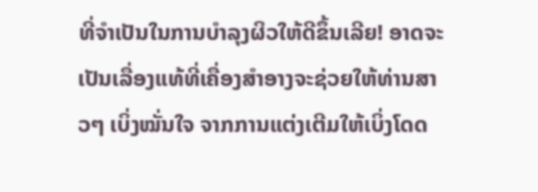ທີ່ຈຳເປັນໃນການບຳລຸງຜິວໃຫ້ດີຂຶ້ນເລີຍ! ອາດຈະເປັນເລື່ອງແທ້ທີ່ເຄື່ອງສຳອາງຈະຊ່ວຍໃຫ້ທ່ານສາວໆ ເບິ່ງໝັ່ນໃຈ ຈາກການແຕ່ງເຕີມໃຫ້ເບິ່ງໂດດ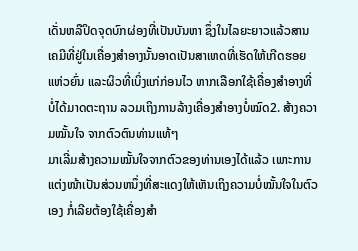ເດັ່ນຫລືປິດຈຸດບົກຜ່ອງທີ່ເປັນບັນຫາ ຊຶ່ງໃນໄລຍະຍາວແລ້ວສານເຄມີທີ່ຢູ່ໃນເຄື່ອງສຳອາງນັ້ນອາດເປັນສາເຫດທີ່ເຮັດໃຫ້ເກີດຮອຍແຫ່ວຍົ່ນ ແລະຜິວທີ່ເບິ່ງແກ່ກ່ອນໄວ ຫາກເລືອກໃຊ້ເຄື່ອງສຳອາງທີ່ບໍ່ໄດ້ມາດຕະຖານ ລວມເຖິງການລ້າງເຄື່ອງສຳອາງບໍ່ໝົດ2. ສ້າງຄວາມໝັ້ນໃຈ ຈາກຕົວຕົນທ່ານແທ້ໆ
ມາເລີ່ມສ້າງຄວາມໝັ້ນໃຈຈາກຕົວຂອງທ່ານເອງໄດ້ແລ້ວ ເພາະການແຕ່ງໜ້າເປັນສ່ວນຫນຶ່ງທີ່ສະແດງໃຫ້ເຫັນເຖິງຄວາມບໍ່ໝັ້ນໃຈໃນຕົວເອງ ກໍ່ເລີຍຕ້ອງໃຊ້ເຄື່ອງສຳ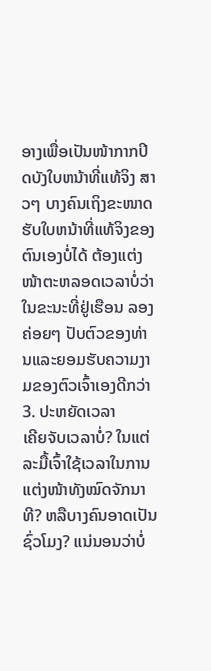ອາງເພື່ອເປັນໜ້າກາກປິດບັງໃບຫນ້າທີ່ແທ້ຈິງ ສາວໆ ບາງຄົນເຖິງຂະໜາດຮັບໃບຫນ້າທີ່ແທ້ຈິງຂອງຕົນເອງບໍ່ໄດ້ ຕ້ອງແຕ່ງໜ້າຕະຫລອດເວລາບໍ່ວ່າໃນຂະນະທີ່ຢູ່ເຮືອນ ລອງຄ່ອຍໆ ປັບຕົວຂອງທ່ານແລະຍອມຮັບຄວາມງາມຂອງຕົວເຈົ້າເອງດີກວ່າ
3. ປະຫຍັດເວລາ
ເຄີຍຈັບເວລາບໍ່? ໃນແຕ່ລະມື້ເຈົ້າໃຊ້ເວລາໃນການແຕ່ງໜ້າທັງໝົດຈັກນາທີ? ຫລືບາງຄົນອາດເປັນຊົ່ວໂມງ? ແນ່ນອນວ່າບໍ່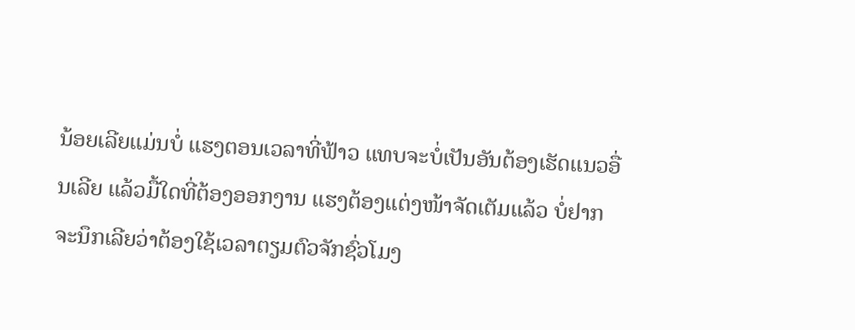ນ້ອຍເລີຍແມ່ນບໍ່ ແຮງຕອນເວລາທີ່ຟ້າວ ແທບຈະບໍ່ເປັນອັນຕ້ອງເຮັດແນວອື່ນເລີຍ ແລ້ວມື້ໃດທີ່ຕ້ອງອອກງານ ແຮງຕ້ອງແຕ່ງໜ້າຈັດເຕັມແລ້ວ ບໍ່ຢາກຈະນຶກເລີຍວ່າຕ້ອງໃຊ້ເວລາຕຽມຕົວຈັກຊົ່ວໂມງ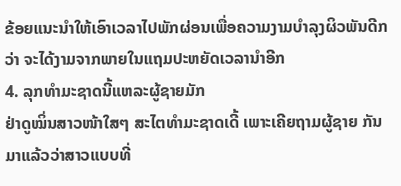ຂ້ອຍແນະນຳໃຫ້ເອົາເວລາໄປພັກຜ່ອນເພື່ອຄວາມງາມບຳລຸງຜິວພັນດີກວ່າ ຈະໄດ້ງາມຈາກພາຍໃນແຖມປະຫຍັດເວລານຳອີກ
4. ລຸກທຳມະຊາດນີ້ແຫລະຜູ້ຊາຍມັກ
ຢ່າດູໝິ່ນສາວໜ້າໃສໆ ສະໄຕທຳມະຊາດເດີ້ ເພາະເຄີຍຖາມຜູ້ຊາຍ ກັນມາແລ້ວວ່າສາວແບບທີ່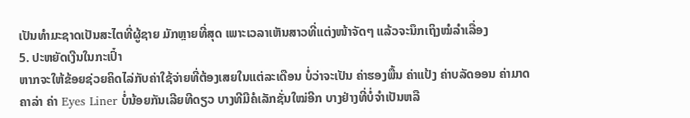ເປັນທຳມະຊາດເປັນສະໄຕທີ່ຜູ້ຊາຍ ມັກຫຼາຍທີ່ສຸດ ເພາະເວລາເຫັນສາວທີ່ແຕ່ງໜ້າຈັດໆ ແລ້ວຈະນຶກເຖິງໝໍລຳເລື່ອງ
5. ປະຫຍັດເງີນໃນກະເປົ໋າ
ຫາກຈະໃຫ້ຂ້ອຍຊ່ວຍຄິດໄລ່ກັບຄ່າໃຊ້ຈ່າຍທີ່ຕ້ອງເສຍໃນແຕ່ລະເດືອນ ບໍ່ວ່າຈະເປັນ ຄ່າຮອງພື້ນ ຄ່າແປ້ງ ຄ່າບລັດອອນ ຄ່າມາດຄາລ່າ ຄ່າ Eyes Liner ບໍ່ນ້ອຍກັນເລີຍທີດຽວ ບາງທີມີຄໍເລັກຊັ່ນໃໝ່ອີກ ບາງຢ່າງທີ່ບໍ່ຈຳເປັນຫລື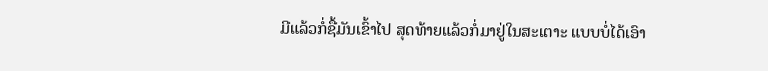ມີແລ້ວກໍ່ຊື້ມັນເຂົ້າໄປ ສຸດທ້າຍແລ້ວກໍ່ມາຢູ່ໃນສະເຕາະ ແບບບໍ່ໄດ້ເອົາ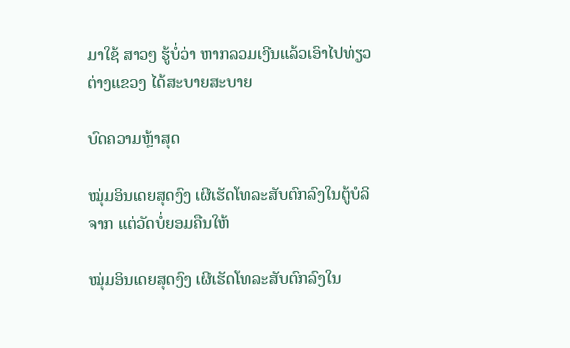ມາໃຊ້ ສາວໆ ຮູ້ບໍ່ວ່າ ຫາກລວມເງີນແລ້ວເອົາໄປທ່ຽວຕ່າງແຂວງ ໄດ້ສະບາຍສະບາຍ

ບົດຄວາມຫຼ້າສຸດ

ໝຸ່ມອິນເດຍສຸດງົງ ເຜີເຮັດໂທລະສັບຕົກລົງໃນຕູ້ບໍລິຈາກ ແຕ່ວັດບໍ່ຍອມຄືນໃຫ້

ໝຸ່ມອິນເດຍສຸດງົງ ເຜີເຮັດໂທລະສັບຕົກລົງໃນ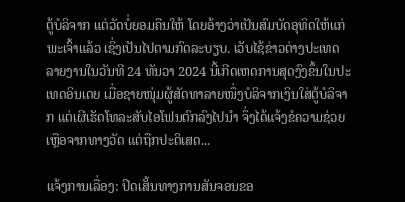ຕູ້ບໍລິຈາກ ແຕ່ວັດບໍ່ຍອມຄືນໃຫ້ ໂດຍອ້າງວ່າເປັນສົມບັດອຸທິດໃຫ້ແກ່ພະເຈົ້າແລ້ວ ເຊິ່ງເປັນໄປຕາມກົດລະບຽບ. ເວັບໄຊ້ຂ່າວຕ່າງປະເທດ ລາຍງານໃນວັນທີ 24 ທັນວາ 2024 ນີ້ເກີດເຫດການສຸດງົງຂຶ້ນໃນປະເທດອິນເດຍ ເມື່ອຊາຍໜຸ່ມຜູ້ສັດທາລາຍໜຶ່ງບໍລິຈາກເງິນໃສ່ຕູ້ບໍລິຈາກ ແຕ່ເຜີເຮັດໂທລະສັບໄອໂຟນຕົກລົງໄປນຳ ຈຶ່ງໄດ້ແຈ້ງຂໍຄວາມຊ່ວຍເຫຼືອຈາກທາງວັດ ແຕ່ຖືກປະຕິເສດ...

ແຈ້ງການເລື່ອງ: ປິດເສັ້ນທາງການສັນຈອນຂອ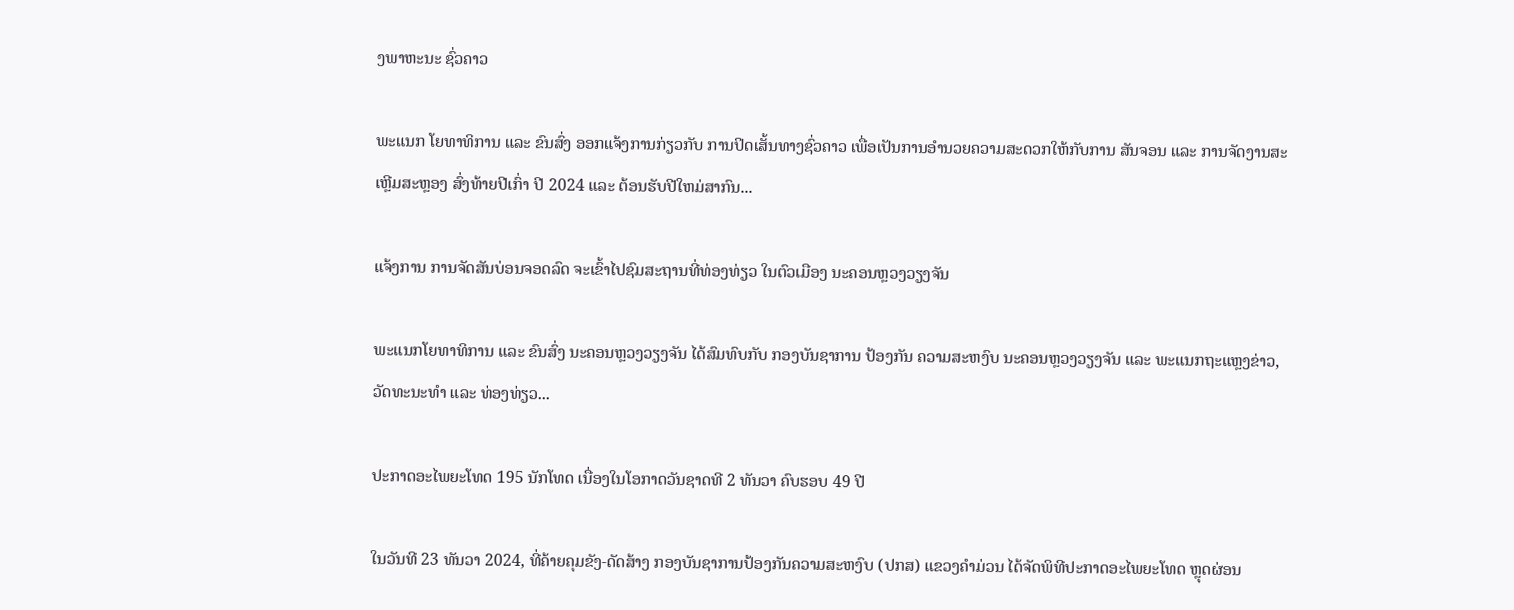ງພາຫະນະ ຊົ່ວຄາວ

ພະແນກ ໂຍທາທິການ ແລະ ຂົນສົ່ງ ອອກແຈ້ງການກ່ຽວກັບ ການປິດເສັ້ນທາງຊົ່ວຄາວ ເພື່ອເປັນການອໍານວຍຄວາມສະດວກໃຫ້ກັບການ ສັນຈອນ ແລະ ການຈັດງານສະເຫຼີມສະຫຼອງ ສົ່ງທ້າຍປີເກົ່າ ປີ 2024 ແລະ ຕ້ອນຮັບປີໃຫມ່ສາກົນ...

ແຈ້ງການ ການຈັດສັນບ່ອນຈອດລົດ ຈະເຂົ້າໄປຊົມສະຖານທີ່ທ່ອງທ່ຽວ ໃນຕົວເມືອງ ນະຄອນຫຼວງວຽງຈັນ

ພະແນກໂຍທາທິການ ແລະ ຂົນສົ່ງ ນະຄອນຫຼວງວຽງຈັນ ໄດ້ສົມທົບກັບ ກອງບັນຊາການ ປ້ອງກັນ ຄວາມສະຫງົບ ນະຄອນຫຼວງວຽງຈັນ ແລະ ພະແນກຖະແຫຼງຂ່າວ, ວັດທະນະທຳ ແລະ ທ່ອງທ່ຽວ...

ປະກາດອະໄພຍະໂທດ 195 ນັກໂທດ ເນື່ອງໃນໂອກາດວັນຊາດທີ 2 ທັນວາ ຄົບຮອບ 49 ປີ

ໃນວັນທີ 23 ທັນວາ 2024, ທີ່ຄ້າຍຄຸມຂັງ-ດັດສ້າງ ກອງບັນຊາການປ້ອງກັນຄວາມສະຫງົບ (ປກສ) ແຂວງຄໍາມ່ວນ ໄດ້ຈັດພິທີປະກາດອະໄພຍະໂທດ ຫຼຸດຜ່ອນ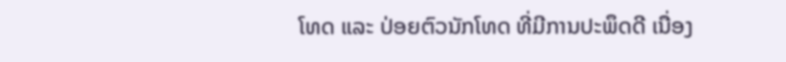ໂທດ ແລະ ປ່ອຍຕົວນັກໂທດ ທີ່ມີການປະພຶດດີ ເນື່ອງ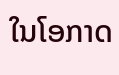ໃນໂອກາດ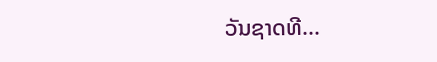ວັນຊາດທີ...